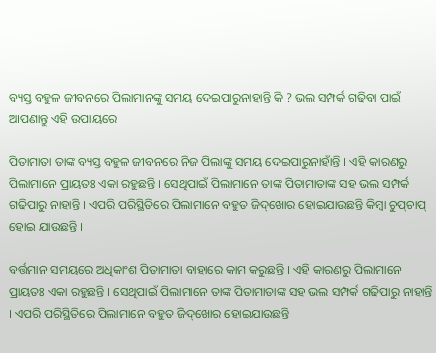ବ୍ୟସ୍ତ ବହୁଳ ଜୀବନରେ ପିଲାମାନଙ୍କୁ ସମୟ ଦେଇପାରୁନାହାନ୍ତି କି ? ଭଲ ସମ୍ପର୍କ ଗଢିବା ପାଇଁ ଆପଣାନ୍ତୁ ଏହି ଉପାୟରେ

ପିତାମାତା ତାଙ୍କ ବ୍ୟସ୍ତ ବହୁଳ ଜୀବନରେ ନିଜ ପିଲାଙ୍କୁ ସମୟ ଦେଇପାରୁନାହାଁନ୍ତି । ଏହି କାରଣରୁ ପିଲାମାନେ ପ୍ରାୟତଃ ଏକା ରହୁଛନ୍ତି । ସେଥିପାଇଁ ପିଲାମାନେ ତାଙ୍କ ପିତାମାତାଙ୍କ ସହ ଭଲ ସମ୍ପର୍କ ଗଢିପାରୁ ନାହାନ୍ତି । ଏପରି ପରିସ୍ଥିତିରେ ପିଲାମାନେ ବହୁତ ଜିଦ୍‌ଖୋର ହୋଇଯାଉଛନ୍ତି କିମ୍ବା ଚୁପ୍‌ଚାପ୍‌ ହୋଇ ଯାଉଛନ୍ତି ।

ବର୍ତ୍ତମାନ ସମୟରେ ଅଧିକାଂଶ ପିତାମାତା ବାହାରେ କାମ କରୁଛନ୍ତି । ଏହି କାରଣରୁ ପିଲାମାନେ ପ୍ରାୟତଃ ଏକା ରହୁଛନ୍ତି । ସେଥିପାଇଁ ପିଲାମାନେ ତାଙ୍କ ପିତାମାତାଙ୍କ ସହ ଭଲ ସମ୍ପର୍କ ଗଢିପାରୁ ନାହାନ୍ତି । ଏପରି ପରିସ୍ଥିତିରେ ପିଲାମାନେ ବହୁତ ଜିଦ୍‌ଖୋର ହୋଇଯାଉଛନ୍ତି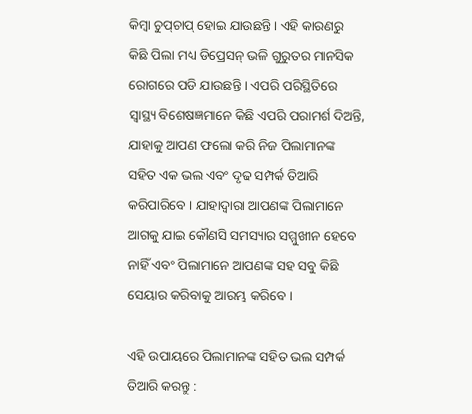କିମ୍ବା ଚୁପ୍‌ଚାପ୍‌ ହୋଇ ଯାଉଛନ୍ତି । ଏହି କାରଣରୁ କିଛି ପିଲା ମଧ୍ୟ ଡିପ୍ରେସନ୍‌ ଭଳି ଗୁରୁତର ମାନସିକ ରୋଗରେ ପଡି ଯାଉଛନ୍ତି । ଏପରି ପରିସ୍ଥିତିରେ ସ୍ୱାସ୍ଥ୍ୟ ବିଶେଷଜ୍ଞମାନେ କିଛି ଏପରି ପରାମର୍ଶ ଦିଅନ୍ତି, ଯାହାକୁ ଆପଣ ଫଲୋ କରି ନିଜ ପିଲାମାନଙ୍କ ସହିତ ଏକ ଭଲ ଏବଂ ଦୃଢ ସମ୍ପର୍କ ତିଆରି କରିପାରିବେ । ଯାହାଦ୍ୱାରା ଆପଣଙ୍କ ପିଲାମାନେ ଆଗକୁ ଯାଇ କୌଣସି ସମସ୍ୟାର ସମ୍ମୁଖୀନ ହେବେ ନାହିଁ ଏବଂ ପିଲାମାନେ ଆପଣଙ୍କ ସହ ସବୁ କିଛି ସେୟାର କରିବାକୁ ଆରମ୍ଭ କରିବେ ।

ଏହି ଉପାୟରେ ପିଲାମାନଙ୍କ ସହିତ ଭଲ ସମ୍ପର୍କ ତିଆରି କରନ୍ତୁ :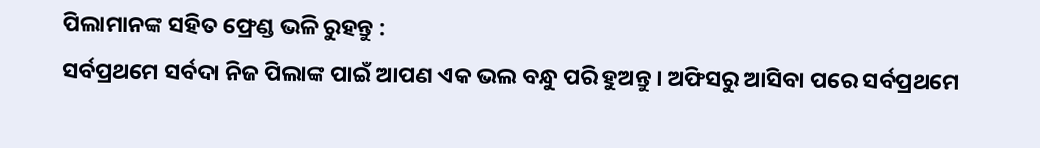ପିଲାମାନଙ୍କ ସହିତ ଫ୍ରେଣ୍ଡ ଭଳି ରୁହନ୍ତୁ :
ସର୍ବପ୍ରଥମେ ସର୍ବଦା ନିଜ ପିଲାଙ୍କ ପାଇଁ ଆପଣ ଏକ ଭଲ ବନ୍ଧୁ ପରି ହୁଅନ୍ତୁ । ଅଫିସରୁ ଆସିବା ପରେ ସର୍ବପ୍ରଥମେ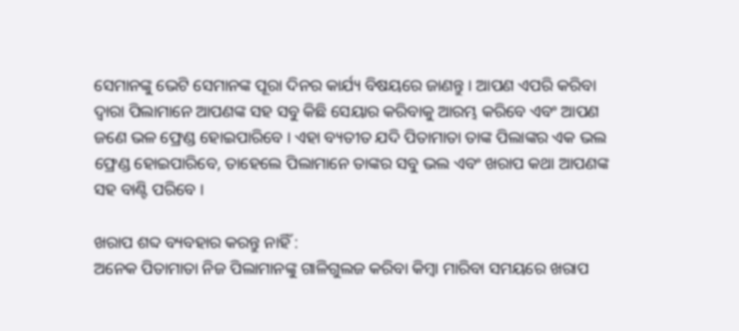ସେମାନଙ୍କୁ ଭେଟି ସେମାନଙ୍କ ପୂରା ଦିନର କାର୍ଯ୍ୟ ବିଷୟରେ ଜାଣନ୍ତୁ । ଆପଣ ଏପରି କରିବା ଦ୍ୱାରା ପିଲାମାନେ ଆପଣଙ୍କ ସହ ସବୁ କିଛି ସେୟାର କରିବାକୁ ଆରମ୍ଭ କରିବେ ଏବଂ ଆପଣ ଜଣେ ଭଳ ଫ୍ରେଣ୍ଡ ହୋଇପାରିବେ । ଏହା ବ୍ୟତୀତ ଯଦି ପିତାମାତା ତାଙ୍କ ପିଲାଙ୍କର ଏକ ଭଲ ଫ୍ରେଣ୍ଡ ହୋଇପାରିବେ, ତାହେଲେ ପିଲାମାନେ ତାଙ୍କର ସବୁ ଭଲ ଏବଂ ଖରାପ କଥା ଆପଣଙ୍କ ସହ ବାଣ୍ଟି ପରିବେ ।

ଖରାପ ଶବ୍ଦ ବ୍ୟବହାର କରନ୍ତୁ ନାହିଁ :
ଅନେକ ପିତାମାତା ନିଜ ପିଲାମାନଙ୍କୁ ଗାଳିଗୁଲଜ କରିବା କିମ୍ବା ମାରିବା ସମୟରେ ଖରାପ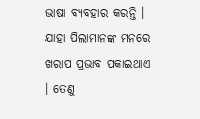ଭାଷା ବ୍ୟବହାର କରନ୍ତି । ଯାହା ପିଲାମାନଙ୍କ ମନରେ ଖରାପ ପ୍ରଭାବ ପକାଇଥାଏ । ତେଣୁ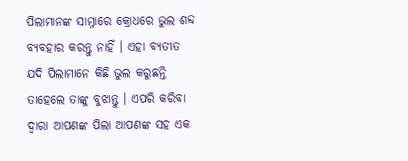ପିଲାମାନଙ୍କ ସାମ୍ନାରେ କ୍ରୋଧରେ ଭୁଲ ଶବ୍ଦ ବ୍ୟବହାର କରନ୍ତୁ ନାହିଁ । ଏହା ବ୍ୟତୀତ ଯଦି ପିଲାମାନେ କିଛି ଭୁଲ କରୁଛନ୍ତି ତାହେଲେ ତାଙ୍କୁ ବୁଝାନ୍ତୁ । ଏପରି କରିବା ଦ୍ୱାରା ଆପଣଙ୍କ ପିଲା ଆପଣଙ୍କ ସହ ଏକ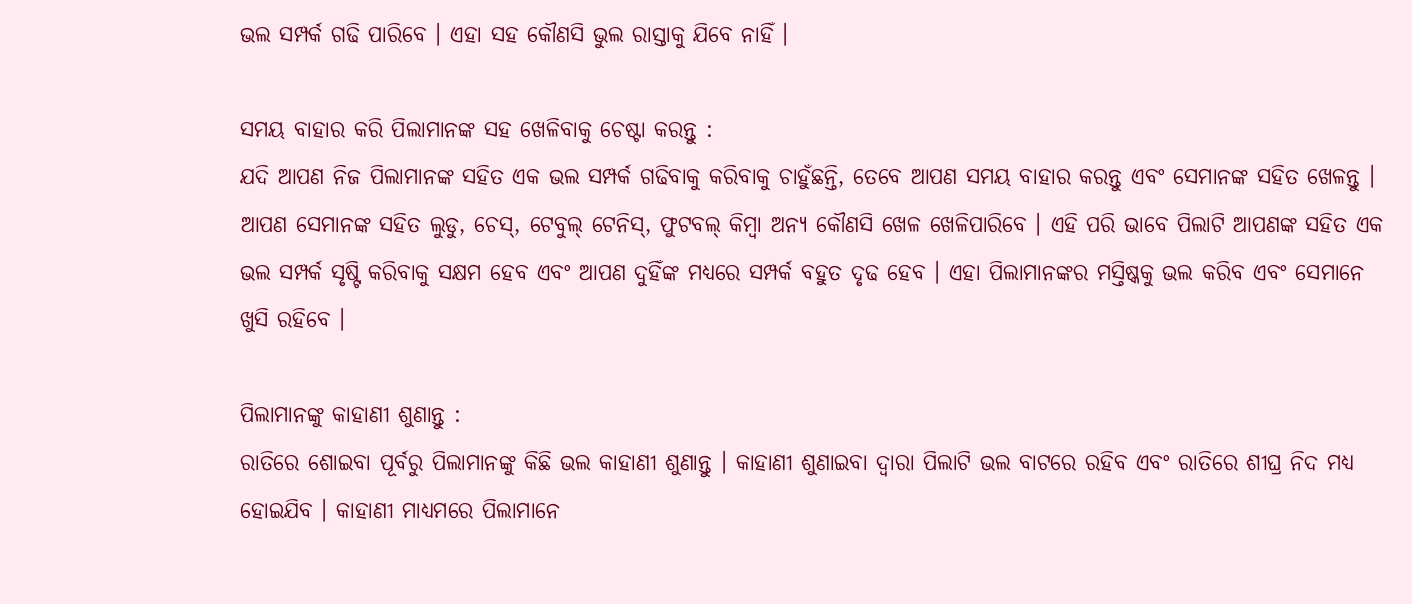ଭଲ ସମ୍ପର୍କ ଗଢି ପାରିବେ । ଏହା ସହ କୌଣସି ଭୁଲ ରାସ୍ତାକୁ ଯିବେ ନାହିଁ ।

ସମୟ ବାହାର କରି ପିଲାମାନଙ୍କ ସହ ଖେଳିବାକୁ ଚେଷ୍ଟା କରନ୍ତୁ :
ଯଦି ଆପଣ ନିଜ ପିଲାମାନଙ୍କ ସହିତ ଏକ ଭଲ ସମ୍ପର୍କ ଗଢିବାକୁ କରିବାକୁ ଚାହୁଁଛନ୍ତି, ତେବେ ଆପଣ ସମୟ ବାହାର କରନ୍ତୁ ଏବଂ ସେମାନଙ୍କ ସହିତ ଖେଳନ୍ତୁ । ଆପଣ ସେମାନଙ୍କ ସହିତ ଲୁଡୁ, ଚେସ୍, ଟେବୁଲ୍ ଟେନିସ୍, ଫୁଟବଲ୍ କିମ୍ବା ଅନ୍ୟ କୌଣସି ଖେଳ ଖେଳିପାରିବେ । ଏହି ପରି ଭାବେ ପିଲାଟି ଆପଣଙ୍କ ସହିତ ଏକ ଭଲ ସମ୍ପର୍କ ସୃଷ୍ଟି କରିବାକୁ ସକ୍ଷମ ହେବ ଏବଂ ଆପଣ ଦୁହିଁଙ୍କ ମଧ୍ୟରେ ସମ୍ପର୍କ ବହୁତ ଦୃଢ ହେବ । ଏହା ପିଲାମାନଙ୍କର ମସ୍ତିଷ୍କକୁ ଭଲ କରିବ ଏବଂ ସେମାନେ ଖୁସି ରହିବେ ।

ପିଲାମାନଙ୍କୁ କାହାଣୀ ଶୁଣାନ୍ତୁ :
ରାତିରେ ଶୋଇବା ପୂର୍ବରୁ ପିଲାମାନଙ୍କୁ କିଛି ଭଲ କାହାଣୀ ଶୁଣାନ୍ତୁ । କାହାଣୀ ଶୁଣାଇବା ଦ୍ୱାରା ପିଲାଟି ଭଲ ବାଟରେ ରହିବ ଏବଂ ରାତିରେ ଶୀଘ୍ର ନିଦ ମଧ୍ୟ ହୋଇଯିବ । କାହାଣୀ ମାଧ୍ୟମରେ ପିଲାମାନେ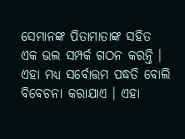ସେମାନଙ୍କ ପିତାମାତାଙ୍କ ସହିତ ଏକ ଭଲ ସମ୍ପର୍କ ଗଠନ କରନ୍ତି । ଏହା ମଧ୍ୟ ସର୍ବୋତ୍ତମ ପଦ୍ଧତି ବୋଲି ବିବେଚନା କରାଯାଏ । ଏହା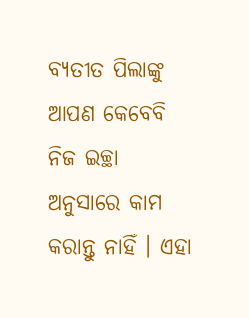ବ୍ୟତୀତ ପିଲାଙ୍କୁ ଆପଣ କେବେବି ନିଜ ଇଚ୍ଛା ଅନୁସାରେ କାମ କରାନ୍ତୁ ନାହିଁ । ଏହା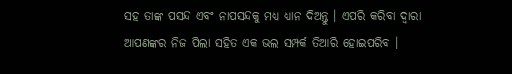ସହ ତାଙ୍କ ପସନ୍ଦ ଏବଂ ନାପସନ୍ଦକୁ ମଧ୍ୟ ଧ୍ୟାନ ଦିଅନ୍ତୁ । ଏପରି କରିବା ଦ୍ୱାରା ଆପଣଙ୍କର ନିଜ ପିଲା ସହିତ ଏକ ଭଲ ସମ୍ପର୍କ ତିଆରି ହୋଇପରିବ ।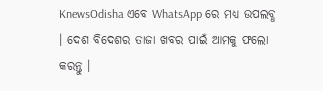KnewsOdisha ଏବେ WhatsApp ରେ ମଧ୍ୟ ଉପଲବ୍ଧ । ଦେଶ ବିଦେଶର ତାଜା ଖବର ପାଇଁ ଆମକୁ ଫଲୋ କରନ୍ତୁ ।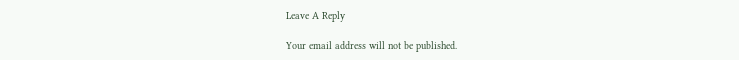Leave A Reply

Your email address will not be published.